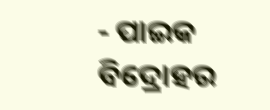- ପାଇକ ବିଦ୍ରୋହର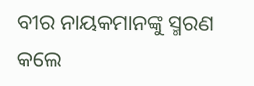ବୀର ନାୟକମାନଙ୍କୁ ସ୍ମରଣ କଲେ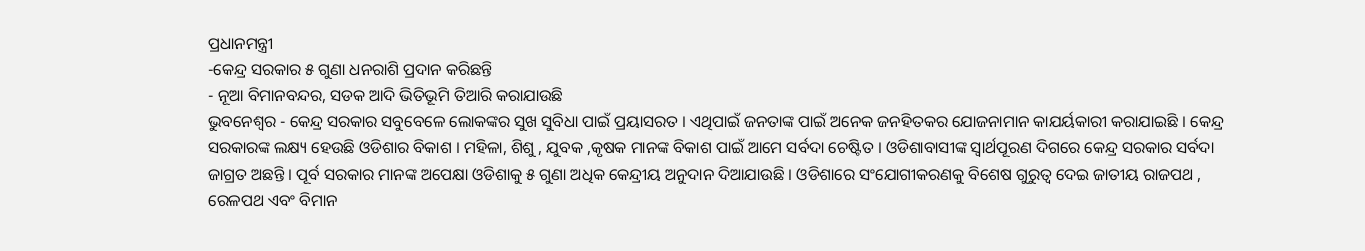ପ୍ରଧାନମନ୍ତ୍ରୀ
-କେନ୍ଦ୍ର ସରକାର ୫ ଗୁଣା ଧନରାଶି ପ୍ରଦାନ କରିଛନ୍ତି
- ନୂଆ ବିମାନବନ୍ଦର, ସଡକ ଆଦି ଭିତିଭୂମି ତିଆରି କରାଯାଉଛି
ଭୁବନେଶ୍ୱର - କେନ୍ଦ୍ର ସରକାର ସବୁବେଳେ ଲୋକଙ୍କର ସୁଖ ସୁବିଧା ପାଇଁ ପ୍ରୟାସରତ । ଏଥିପାଇଁ ଜନତାଙ୍କ ପାଇଁ ଅନେକ ଜନହିତକର ଯୋଜନାମାନ କାଯର୍ୟକାରୀ କରାଯାଇଛି । କେନ୍ଦ୍ର ସରକାରଙ୍କ ଲକ୍ଷ୍ୟ ହେଉଛି ଓଡିଶାର ବିକାଶ । ମହିଳା, ଶିଶୁ , ଯୁବକ ,କୃଷକ ମାନଙ୍କ ବିକାଶ ପାଇଁ ଆମେ ସର୍ବଦା ଚେଷ୍ଟିତ । ଓଡିଶାବାସୀଙ୍କ ସ୍ୱାର୍ଥପୂରଣ ଦିଗରେ କେନ୍ଦ୍ର ସରକାର ସର୍ବଦା ଜାଗ୍ରତ ଅଛନ୍ତି । ପୂର୍ବ ସରକାର ମାନଙ୍କ ଅପେକ୍ଷା ଓଡିଶାକୁ ୫ ଗୁଣା ଅଧିକ କେନ୍ଦ୍ରୀୟ ଅନୁଦାନ ଦିଆଯାଉଛି । ଓଡିଶାରେ ସଂଯୋଗୀକରଣକୁ ବିଶେଷ ଗୁରୁତ୍ୱ ଦେଇ ଜାତୀୟ ରାଜପଥ , ରେଳପଥ ଏବଂ ବିମାନ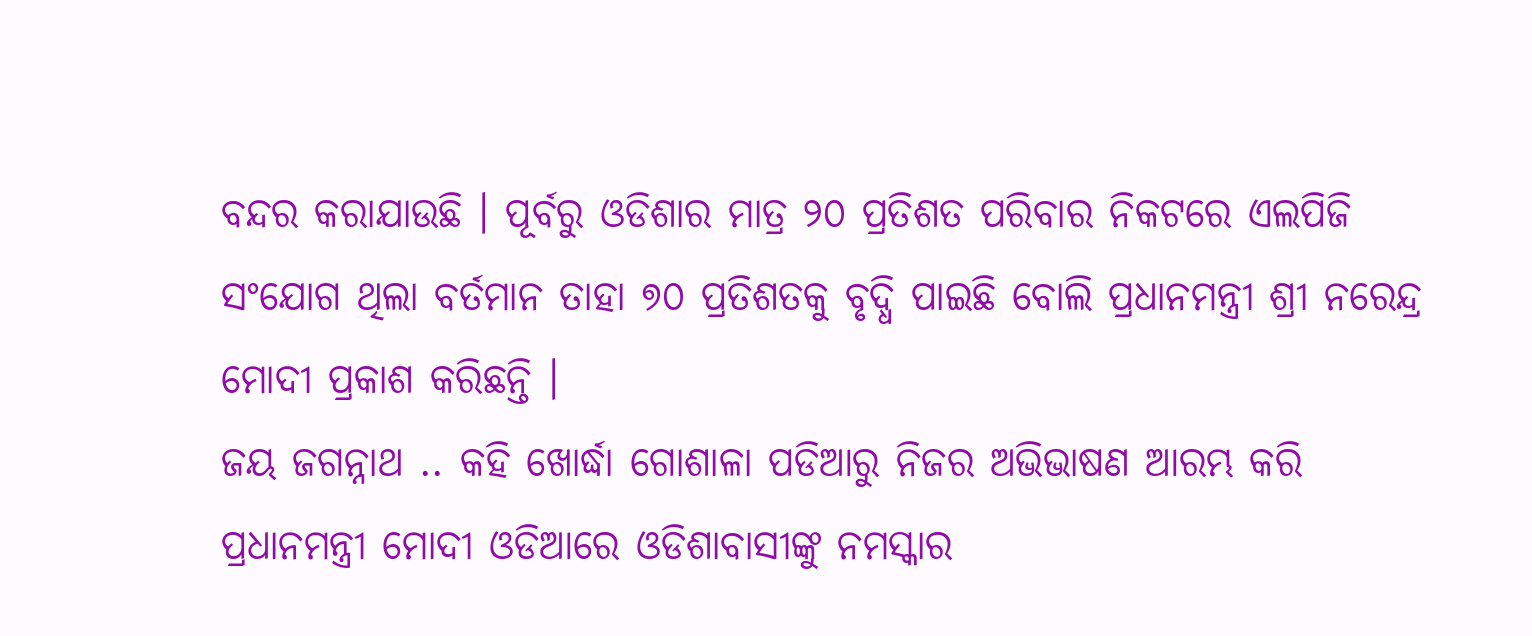ବନ୍ଦର କରାଯାଉଛି । ପୂର୍ବରୁ ଓଡିଶାର ମାତ୍ର ୨୦ ପ୍ରତିଶତ ପରିବାର ନିକଟରେ ଏଲପିଜି ସଂଯୋଗ ଥିଲା ବର୍ତମାନ ତାହା ୭୦ ପ୍ରତିଶତକୁ ବୃଦ୍ଧି ପାଇଛି ବୋଲି ପ୍ରଧାନମନ୍ତ୍ରୀ ଶ୍ରୀ ନରେନ୍ଦ୍ର ମୋଦୀ ପ୍ରକାଶ କରିଛନ୍ତି ।
ଜୟ ଜଗନ୍ନାଥ .. କହି ଖୋର୍ଦ୍ଧା ଗୋଶାଳା ପଡିଆରୁ ନିଜର ଅଭିଭାଷଣ ଆରମ୍ଭ କରି ପ୍ରଧାନମନ୍ତ୍ରୀ ମୋଦୀ ଓଡିଆରେ ଓଡିଶାବାସୀଙ୍କୁ ନମସ୍କାର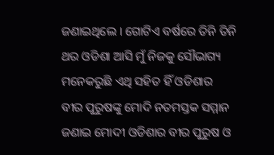ଜଣାଇଥିଲେ । ଗୋଟିଏ ବର୍ଷରେ ତିନି ତିନି ଥର ଓଡିଶା ଆସି ମୁଁ ନିଜକୁ ସୌଭାଗ୍ୟ ମନେକରୁଛି ଏଥି ସହିତ ହିଁ ଓଡିଶାର ବୀର ପୁରୁଷଙ୍କୁ ମୋଦି ନତମସ୍ତକ ସମ୍ମାନ ଜଣାଇ ମୋଦୀ ଓଡିଶାର ବୀର ପୁରୁଷ ଓ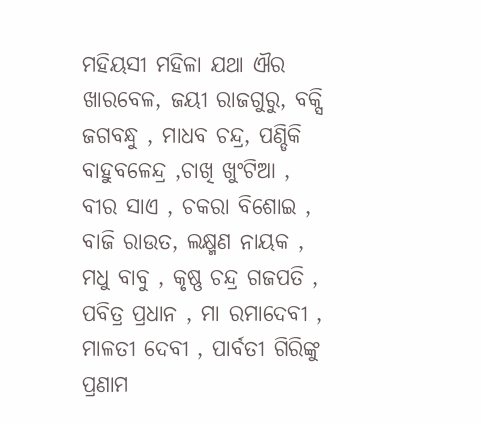ମହିୟସୀ ମହିଳା ଯଥା ଐର ଖାରବେଳ, ଜୟୀ ରାଜଗୁରୁ, ବକ୍ସି ଜଗବନ୍ଧୁ , ମାଧବ ଚନ୍ଦ୍ର, ପଣ୍ଡିକି ବାହୁବଳେନ୍ଦ୍ର ,ଚାଖି ଖୁଂଟିଆ , ବୀର ସାଏ , ଚକରା ବିଶୋଇ , ବାଜି ରାଉତ, ଲକ୍ଷ୍ମଣ ନାୟକ , ମଧୁ ବାବୁ , କୃଷ୍ଣ ଚନ୍ଦ୍ର ଗଜପତି , ପବିତ୍ର ପ୍ରଧାନ , ମା ରମାଦେବୀ , ମାଳତୀ ଦେବୀ , ପାର୍ବତୀ ଗିରିଙ୍କୁ ପ୍ରଣାମ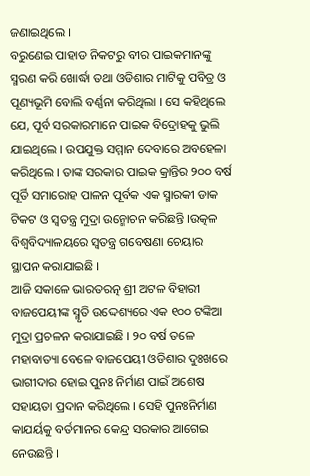ଜଣାଇଥିଲେ ।
ବରୁଣେଇ ପାହାଡ ନିକଟରୁ ବୀର ପାଇକମାନଙ୍କୁ ସ୍ମରଣ କରି ଖୋର୍ଦ୍ଧା ତଥା ଓଡିଶାର ମାଟିକୁ ପବିତ୍ର ଓ ପୂଣ୍ୟଭୂମି ବୋଲି ବର୍ଣ୍ଣନା କରିଥିଲା । ସେ କହିଥିଲେ ଯେ, ପୂର୍ବ ସରକାରମାନେ ପାଇକ ବିଦ୍ରୋହକୁ ଭୁଲି ଯାଇଥିଲେ । ଉପଯୁକ୍ତ ସମ୍ମାନ ଦେବାରେ ଅବହେଳା କରିଥିଲେ । ତାଙ୍କ ସରକାର ପାଇକ କ୍ରାନ୍ତିର ୨୦୦ ବର୍ଷ ପୂର୍ତି ସମାରୋହ ପାଳନ ପୂର୍ବକ ଏକ ସ୍ମାରକୀ ଡାକ ଟିକଟ ଓ ସ୍ୱତନ୍ତ୍ର ମୁଦ୍ରା ଉନ୍ମୋଚନ କରିଛନ୍ତି ।ଉତ୍କଳ ବିଶ୍ୱବିଦ୍ୟାଳୟରେ ସ୍ୱତନ୍ତ୍ର ଗବେଷଣା ଚେୟାର ସ୍ଥାପନ କରାଯାଇଛି ।
ଆଜି ସକାଳେ ଭାରତରତ୍ନ ଶ୍ରୀ ଅଟଳ ବିହାରୀ ବାଜପେୟୀଙ୍କ ସ୍ମୃତି ଉଦ୍ଦେଶ୍ୟରେ ଏକ ୧୦୦ ଟଙ୍କିଆ ମୁଦ୍ରା ପ୍ରଚଳନ କରାଯାଇଛି । ୨୦ ବର୍ଷ ତଳେ ମହାବାତ୍ୟା ବେଳେ ବାଜପେୟୀ ଓଡିଶାର ଦୁଃଖରେ ଭାଗୀଦାର ହୋଇ ପୁନଃ ନିର୍ମାଣ ପାଇଁ ଅଶେଷ ସହାୟତା ପ୍ରଦାନ କରିଥିଲେ । ସେହି ପୁନଃନିର୍ମାଣ କାଯର୍ୟକୁ ବର୍ତମାନର କେନ୍ଦ୍ର ସରକାର ଆଗେଇ ନେଉଛନ୍ତି ।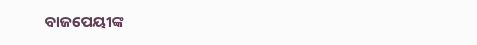ବାଜପେୟୀଙ୍କ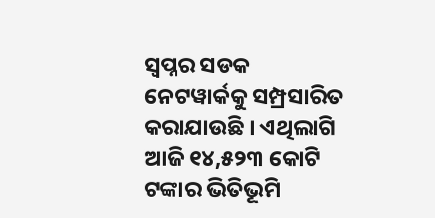ସ୍ୱପ୍ନର ସଡକ ନେଟୱାର୍କକୁ ସମ୍ପ୍ରସାରିତ କରାଯାଉଛି । ଏଥିଲାଗି ଆଜି ୧୪,୫୨୩ କୋଟି ଟଙ୍କାର ଭିତିଭୂମି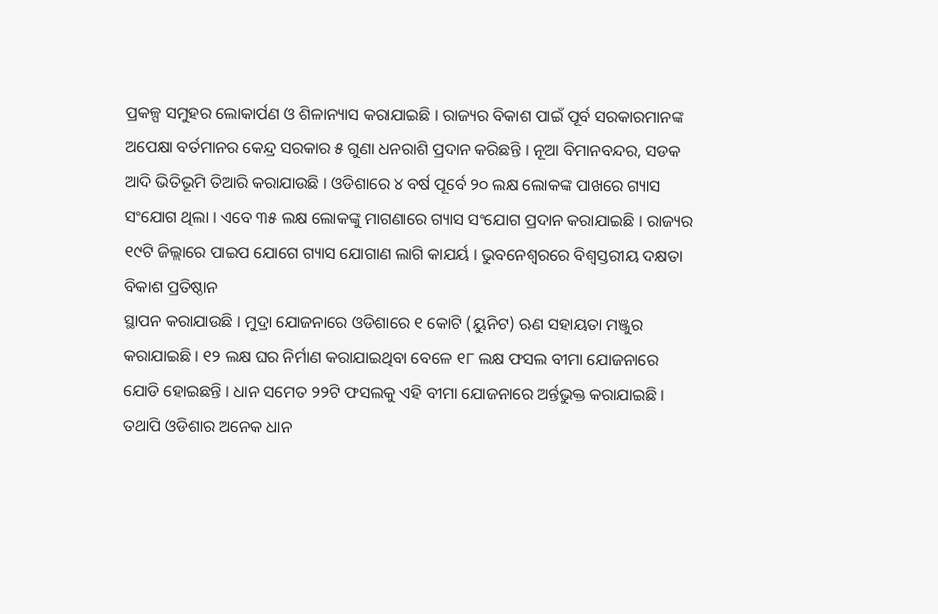ପ୍ରକଳ୍ପ ସମୁହର ଲୋକାର୍ପଣ ଓ ଶିଳାନ୍ୟାସ କରାଯାଇଛି । ରାଜ୍ୟର ବିକାଶ ପାଇଁ ପୂର୍ବ ସରକାରମାନଙ୍କ ଅପେକ୍ଷା ବର୍ତମାନର କେନ୍ଦ୍ର ସରକାର ୫ ଗୁଣା ଧନରାଶି ପ୍ରଦାନ କରିଛନ୍ତି । ନୂଆ ବିମାନବନ୍ଦର, ସଡକ ଆଦି ଭିତିଭୂମି ତିଆରି କରାଯାଉଛି । ଓଡିଶାରେ ୪ ବର୍ଷ ପୂର୍ବେ ୨୦ ଲକ୍ଷ ଲୋକଙ୍କ ପାଖରେ ଗ୍ୟାସ ସଂଯୋଗ ଥିଲା । ଏବେ ୩୫ ଲକ୍ଷ ଲୋକଙ୍କୁ ମାଗଣାରେ ଗ୍ୟାସ ସଂଯୋଗ ପ୍ରଦାନ କରାଯାଇଛି । ରାଜ୍ୟର ୧୯ଟି ଜିଲ୍ଲାରେ ପାଇପ ଯୋଗେ ଗ୍ୟାସ ଯୋଗାଣ ଲାଗି କାଯର୍ୟ । ଭୁବନେଶ୍ୱରରେ ବିଶ୍ୱସ୍ତରୀୟ ଦକ୍ଷତା ବିକାଶ ପ୍ରତିଷ୍ଠାନ
ସ୍ଥାପନ କରାଯାଉଛି । ମୁଦ୍ରା ଯୋଜନାରେ ଓଡିଶାରେ ୧ କୋଟି (ୟୁନିଟ) ଋଣ ସହାୟତା ମଞ୍ଜୁର କରାଯାଇଛି । ୧୨ ଲକ୍ଷ ଘର ନିର୍ମାଣ କରାଯାଇଥିବା ବେଳେ ୧୮ ଲକ୍ଷ ଫସଲ ବୀମା ଯୋଜନାରେ ଯୋଡି ହୋଇଛନ୍ତି । ଧାନ ସମେତ ୨୨ଟି ଫସଲକୁ ଏହି ବୀମା ଯୋଜନାରେ ଅର୍ନ୍ତଭୁକ୍ତ କରାଯାଇଛି । ତଥାପି ଓଡିଶାର ଅନେକ ଧାନ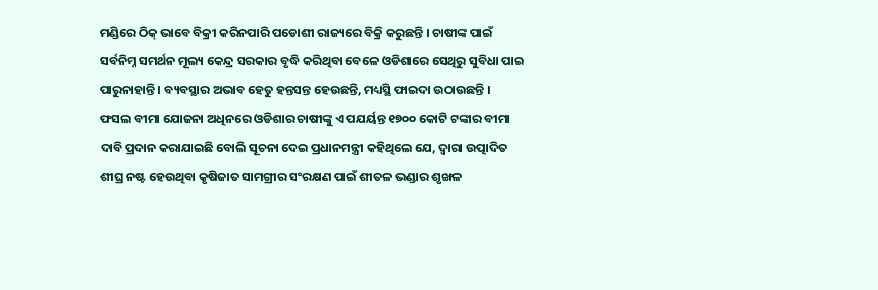ମଣ୍ଡିରେ ଠିକ୍ ଭାବେ ବିକ୍ରୀ କରିନପାରି ପଡୋଶୀ ରାଜ୍ୟରେ ବିକ୍ରି କରୁଛନ୍ତି । ଚାଷୀଙ୍କ ପାଇଁ ସର୍ବନିମ୍ନ ସମର୍ଥନ ମୂଲ୍ୟ କେନ୍ଦ୍ର ସରକାର ବୃଦ୍ଧି କରିଥିବା ବେଳେ ଓଡିଶାରେ ସେଥିରୁ ସୁବିଧା ପାଇ ପାରୁନାହାନ୍ତି । ବ୍ୟବସ୍ଥାର ଅଭାବ ହେତୁ ହନ୍ତସନ୍ତ ହେଉଛନ୍ତି, ମଧ୍ୟସ୍ଥି ଫାଇଦା ଉଠାଉଛନ୍ତି ।
ଫସଲ ବୀମା ଯୋଜନା ଅଧିନରେ ଓଡିଶାର ଚାଷୀଙ୍କୁ ଏ ପଯର୍ୟନ୍ତ ୧୭୦୦ କୋଟି ଟଙ୍କାର ବୀମା ଦାବି ପ୍ରଦାନ କରାଯାଇଛି ବୋଲି ସୂଚନା ଦେଇ ପ୍ରଧାନମନ୍ତ୍ରୀ କହିଥିଲେ ଯେ, ଦ୍ୱାରା ଉତ୍ପାଦିତ ଶୀଘ୍ର ନଷ୍ଟ ହେଉଥିବା କୃଷିଜାତ ସାମଗ୍ରୀର ସଂରକ୍ଷଣ ପାଇଁ ଶୀତଳ ଭଣ୍ଡାର ଶୃଙ୍ଖଳ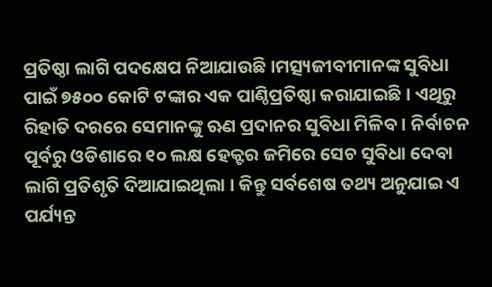ପ୍ରତିଷ୍ଠା ଲାଗି ପଦକ୍ଷେପ ନିଆଯାଉଛି ।ମତ୍ସ୍ୟଜୀବୀମାନଙ୍କ ସୁବିଧା ପାଇଁ ୭୫୦୦ କୋଟି ଟଙ୍କାର ଏକ ପାଣ୍ଠିପ୍ରତିଷ୍ଠା କରାଯାଇଛି । ଏଥିରୁ ରିହାତି ଦରରେ ସେମାନଙ୍କୁ ଋଣ ପ୍ରଦାନର ସୁବିଧା ମିଳିବ । ନିର୍ବାଚନ ପୂର୍ବରୁ ଓଡିଶାରେ ୧୦ ଲକ୍ଷ ହେକ୍ଟର ଜମିରେ ସେଚ ସୁବିଧା ଦେବା ଲାଗି ପ୍ରତିଶୃତି ଦିଆଯାଇଥିଲା । କିନ୍ତୁ ସର୍ବଶେଷ ତଥ୍ୟ ଅନୁଯାଇ ଏ ପର୍ଯ୍ୟନ୍ତ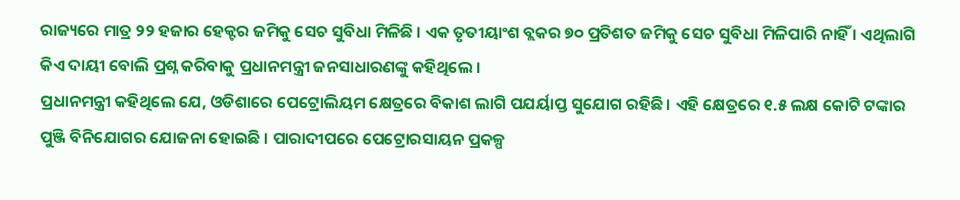ରାଜ୍ୟରେ ମାତ୍ର ୨୨ ହଜାର ହେକ୍ଟର ଜମିକୁ ସେଚ ସୁବିଧା ମିଳିଛି । ଏକ ତୃତୀୟାଂଶ ବ୍ଲକର ୭୦ ପ୍ରତିଶତ ଜମିକୁ ସେଚ ସୁବିଧା ମିଳିପାରି ନାହିଁ । ଏଥିଲାଗି କିଏ ଦାୟୀ ବୋଲି ପ୍ରଶ୍ନ କରିବାକୁ ପ୍ରଧାନମନ୍ତ୍ରୀ ଜନସାଧାରଣଙ୍କୁ କହିଥିଲେ ।
ପ୍ରଧାନମନ୍ତ୍ରୀ କହିଥିଲେ ଯେ, ଓଡିଶାରେ ପେଟ୍ରୋଲିୟମ କ୍ଷେତ୍ରରେ ବିକାଶ ଲାଗି ପଯର୍ୟାପ୍ତ ସୁଯୋଗ ରହିଛି । ଏହି କ୍ଷେତ୍ରରେ ୧.୫ ଲକ୍ଷ କୋଟି ଟଙ୍କାର ପୁଞ୍ଜି ବିନିଯୋଗର ଯୋଜନା ହୋଇଛି । ପାରାଦୀପରେ ପେଟ୍ରୋରସାୟନ ପ୍ରକଳ୍ପ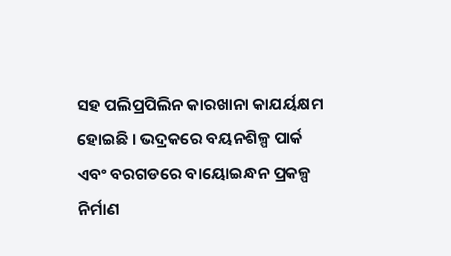ସହ ପଲିପ୍ରପିଲିନ କାରଖାନା କାଯର୍ୟକ୍ଷମ ହୋଇଛି । ଭଦ୍ରକରେ ବୟନଶିଳ୍ପ ପାର୍କ ଏବଂ ବରଗଡରେ ବାୟୋଇନ୍ଧନ ପ୍ରକଳ୍ପ ନିର୍ମାଣ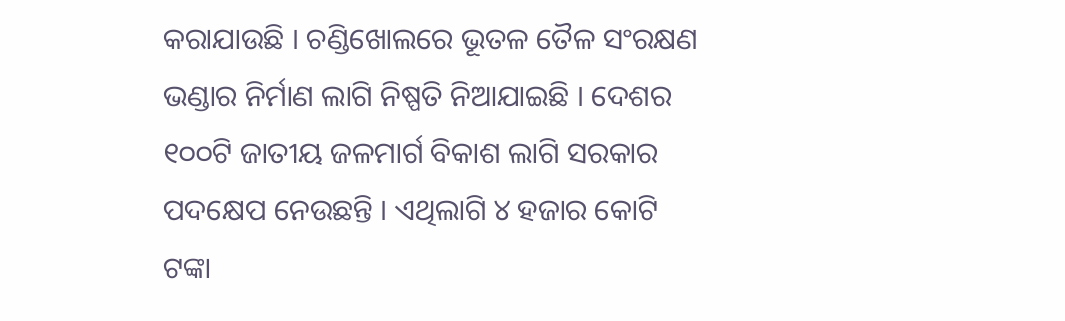କରାଯାଉଛି । ଚଣ୍ଡିଖୋଲରେ ଭୂତଳ ତୈଳ ସଂରକ୍ଷଣ ଭଣ୍ଡାର ନିର୍ମାଣ ଲାଗି ନିଷ୍ପତି ନିଆଯାଇଛି । ଦେଶର ୧୦୦ଟି ଜାତୀୟ ଜଳମାର୍ଗ ବିକାଶ ଲାଗି ସରକାର ପଦକ୍ଷେପ ନେଉଛନ୍ତି । ଏଥିଲାଗି ୪ ହଜାର କୋଟି ଟଙ୍କା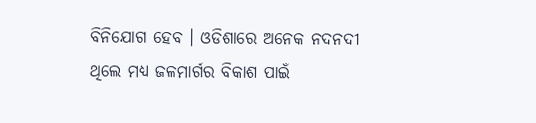ବିନିଯୋଗ ହେବ । ଓଡିଶାରେ ଅନେକ ନଦନଦୀ ଥିଲେ ମଧ୍ୟ ଜଳମାର୍ଗର ବିକାଶ ପାଇଁ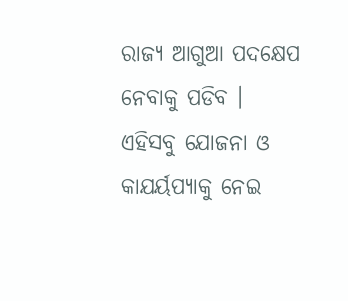ରାଜ୍ୟ ଆଗୁଆ ପଦକ୍ଷେପ ନେବାକୁ ପଡିବ । ଏହିସବୁ ଯୋଜନା ଓ କାଯର୍ୟପ୍ୟାକୁ ନେଇ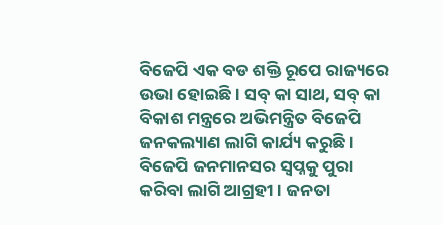ବିଜେପି ଏକ ବଡ ଶକ୍ତି ରୂପେ ରାଜ୍ୟରେ ଉଭା ହୋଇଛି । ସବ୍ କା ସାଥ, ସବ୍ କା ବିକାଶ ମନ୍ତ୍ରରେ ଅଭିମନ୍ତ୍ରିତ ବିଜେପି ଜନକଲ୍ୟାଣ ଲାଗି କାର୍ଯ୍ୟ କରୁଛି । ବିଜେପି ଜନମାନସର ସ୍ୱପ୍ନକୁ ପୁରା କରିବା ଲାଗି ଆଗ୍ରହୀ । ଜନତା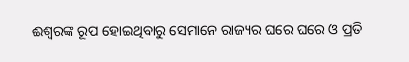ଈଶ୍ୱରଙ୍କ ରୂପ ହୋଇଥିବାରୁ ସେମାନେ ରାଜ୍ୟର ଘରେ ଘରେ ଓ ପ୍ରତି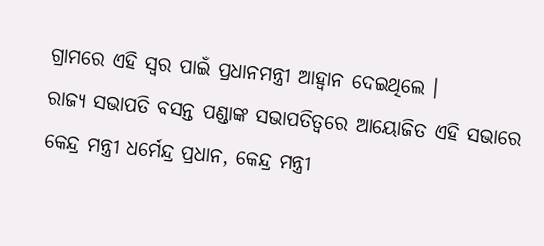ଗ୍ରାମରେ ଏହି ସ୍ୱର ପାଇଁ ପ୍ରଧାନମନ୍ତ୍ରୀ ଆହ୍ୱାନ ଦେଇଥିଲେ ।
ରାଜ୍ୟ ସଭାପତି ବସନ୍ତ ପଣ୍ଡାଙ୍କ ସଭାପତିତ୍ୱରେ ଆୟୋଜିତ ଏହି ସଭାରେ କେନ୍ଦ୍ର ମନ୍ତ୍ରୀ ଧର୍ମେନ୍ଦ୍ର ପ୍ରଧାନ, କେନ୍ଦ୍ର ମନ୍ତ୍ରୀ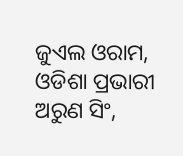ଜୁଏଲ ଓରାମ, ଓଡିଶା ପ୍ରଭାରୀ ଅରୁଣ ସିଂ,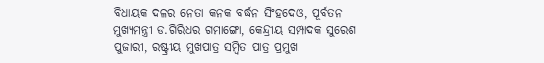ବିଧାୟକ ଦଳର ନେତା କନକ ବର୍ଦ୍ଧନ ସିଂହଦେଓ, ପୂର୍ବତନ ମୁଖ୍ୟମନ୍ତ୍ରୀ ଡ.ଗିରିଧର ଗମାଙ୍ଗୋ, କେନ୍ଦ୍ରୀୟ ସମ୍ପାଦକ ସୁରେଶ ପୁଜାରୀ, ରଷ୍ଟ୍ରୀୟ ମୁଖପାତ୍ର ସମ୍ବିତ ପାତ୍ର ପ୍ରମୁଖ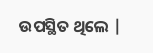ଉପସ୍ଥିତ ଥିଲେ |